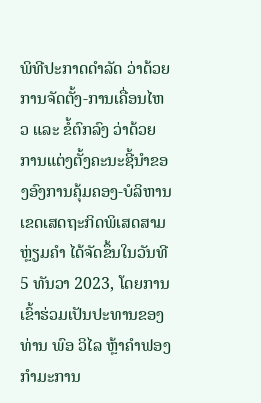ພິທີປະກາດດຳລັດ ວ່າດ້ວຍການຈັດຕັ້ງ-ການເຄື່ອນໄຫວ ແລະ ຂໍ້ຕົກລົງ ວ່າດ້ວຍການແຕ່ງຕັ້ງຄະນະຊີ້ນຳຂອງອົງການຄຸ້ມຄອງ-ບໍລິຫານ ເຂດເສດຖະກິດພິເສດສາມຫຼ່ຽມຄຳ ໄດ້ຈັດຂຶ້ນໃນວັນທີ 5 ທັນວາ 2023, ໂດຍການເຂົ້າຮ່ວມເປັນປະທານຂອງ ທ່ານ ພົອ ວິໄລ ຫຼ້າຄຳຟອງ ກຳມະການ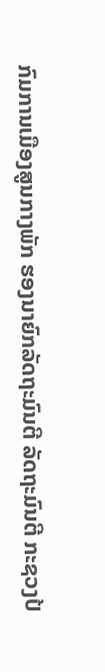ກົມການເມືອງສູນກາງພັກ ຮອງນາຍົກລັດຖະມົນຕີ ລັດຖະມົນຕີ ກະຊວງປ້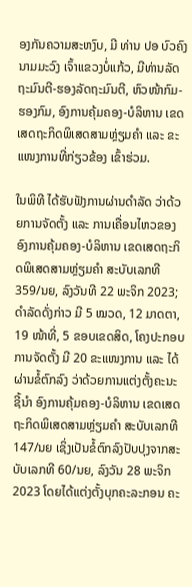ອງກັນຄວາມສະຫງົບ, ມີ ທ່ານ ປອ ບົວຄົງ ນາມມະວົງ ເຈົ້າແຂວງບໍ່ແກ້ວ, ມີທ່ານລັດຖະມົນຕີ-ຮອງລັດຖະມົນຕີ, ຫົວໜ້າກົມ-ຮອງກົມ, ອົງການຄຸ້ມຄອງ-ບໍລິຫານ ເຂດເສດຖະກິດພິເສດສາມຫຼ່ຽມຄຳ ແລະ ຂະແໜງການທີ່ກ່ຽວຂ້ອງ ເຂົ້າຮ່ວມ.

ໃນພິທີ ໄດ້ຮັບຟັງການຜ່ານດຳລັດ ວ່າດ້ວຍການຈັດຕັ້ງ ແລະ ການເຄື່ອນໄຫວຂອງອົງການຄຸ້ມຄອງ-ບໍລິຫານ ເຂດເສດຖະກິດພິເສດສາມຫຼ່ຽມຄຳ ສະບັບເລກທີ 359/ນຍ, ລົງວັນທີ 22 ພະຈິກ 2023; ດໍາລັດດັ່ງກ່າວ ມີ 5 ໝວດ, 12 ມາດຕາ, 19 ໜ້າທີ່, 5 ຂອບເຂດສິດ, ໂຄງປະກອບການຈັດຕັ້ງ ມີ 20 ຂະແໜງການ ແລະ ໄດ້ຜ່ານຂໍ້ຕົກລົງ ວ່າດ້ວຍການແຕ່ງຕັ້ງຄະນະຊີ້ນຳ ອົງການຄຸ້ມຄອງ-ບໍລິຫານ ເຂດເສດຖະກິດພິເສດສາມຫຼ່ຽມຄຳ ສະບັບເລກທີ 147/ນຍ ເຊິ່ງເປັນຂໍ້ຕົກລົງປັບປຸງຈາກສະບັບເລກທີ 60/ນຍ, ລົງວັນ 28 ພະຈິກ 2023 ໂດຍໄດ້ແຕ່ງຕັ້ງບຸກຄະລະກອນ ຄະ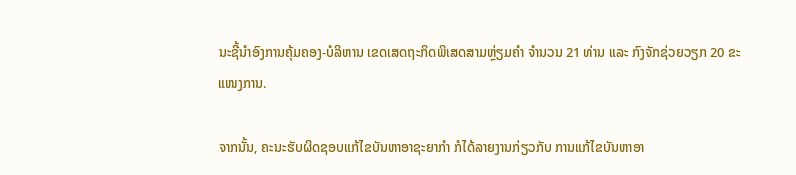ນະຊີ້ນໍາອົງການຄຸ້ມຄອງ-ບໍລິຫານ ເຂດເສດຖະກິດພິເສດສາມຫຼ່ຽມຄຳ ຈຳນວນ 21 ທ່ານ ແລະ ກົງຈັກຊ່ວຍວຽກ 20 ຂະແໜງການ.

ຈາກນັ້ນ, ຄະນະຮັບຜິດຊອບແກ້ໄຂບັນຫາອາຊະຍາກຳ ກໍໄດ້ລາຍງານກ່ຽວກັບ ການແກ້ໄຂບັນຫາອາ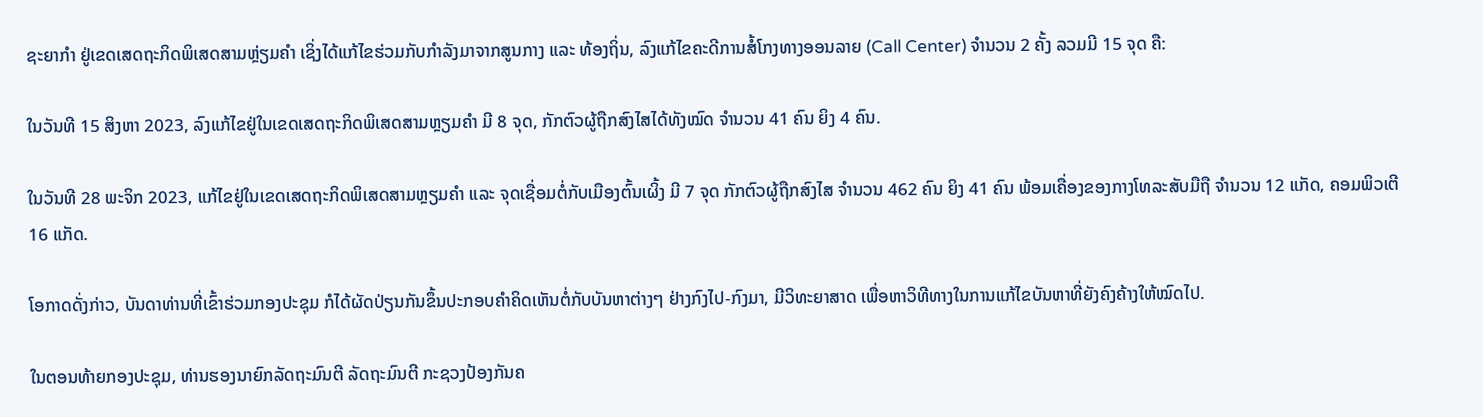ຊະຍາກຳ ຢູ່ເຂດເສດຖະກິດພິເສດສາມຫຼ່ຽມຄຳ ເຊິ່ງໄດ້ແກ້ໄຂຮ່ວມກັບກໍາລັງມາຈາກສູນກາງ ແລະ ທ້ອງຖິ່ນ, ລົງແກ້ໄຂຄະດີການສໍ້ໂກງທາງອອນລາຍ (Call Center) ຈໍານວນ 2 ຄັ້ງ ລວມມີ 15 ຈຸດ ຄື:

ໃນວັນທີ 15 ສິງຫາ 2023, ລົງແກ້ໄຂຢູ່ໃນເຂດເສດຖະກິດພິເສດສາມຫຼຽມຄຳ ມີ 8 ຈຸດ, ກັກຕົວຜູ້ຖືກສົງໄສໄດ້ທັງໝົດ ຈຳນວນ 41 ຄົນ ຍິງ 4 ຄົນ.

ໃນວັນທີ 28 ພະຈິກ 2023, ແກ້ໄຂຢູ່ໃນເຂດເສດຖະກິດພິເສດສາມຫຼຽມຄໍາ ແລະ ຈຸດເຊື່ອມຕໍ່ກັບເມືອງຕົ້ນເຜິ້ງ ມີ 7 ຈຸດ ກັກຕົວຜູ້ຖືກສົງໄສ ຈຳນວນ 462 ຄົນ ຍິງ 41 ຄົນ ພ້ອມເຄື່ອງຂອງກາງໂທລະສັບມືຖື ຈໍານວນ 12 ແກັດ, ຄອມພິວເຕີ 16 ແກັດ.

ໂອກາດດັ່ງກ່າວ, ບັນດາທ່ານທີ່ເຂົ້າຮ່ວມກອງປະຊຸມ ກໍໄດ້ຜັດປ່ຽນກັນຂຶ້ນປະກອບຄຳຄິດເຫັນຕໍ່ກັບບັນຫາຕ່າງໆ ຢ່າງກົງໄປ-ກົງມາ, ມີວິທະຍາສາດ ເພື່ອຫາວິທີທາງໃນການແກ້ໄຂບັນຫາທີ່ຍັງຄົງຄ້າງໃຫ້ໝົດໄປ.

ໃນຕອນທ້າຍກອງປະຊຸມ, ທ່ານຮອງນາຍົກລັດຖະມົນຕີ ລັດຖະມົນຕີ ກະຊວງປ້ອງກັນຄ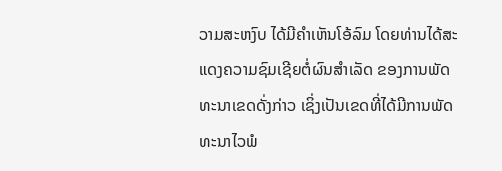ວາມສະຫງົບ ໄດ້ມີຄຳເຫັນໂອ້ລົມ ໂດຍທ່ານໄດ້ສະແດງຄວາມຊົມເຊີຍຕໍ່ຜົນສໍາເລັດ ຂອງການພັດທະນາເຂດດັ່ງກ່າວ ເຊິ່ງເປັນເຂດທີ່ໄດ້ມີການພັດທະນາໄວພໍ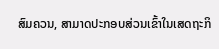ສົມຄວນ, ສາມາດປະກອບສ່ວນເຂົ້າໃນເສດຖະກິ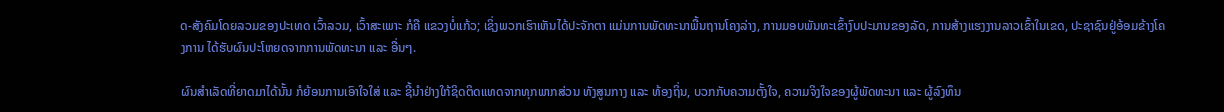ດ-ສັງຄົມໂດຍລວມຂອງປະເທດ ເວົ້າລວມ, ເວົ້າສະເພາະ ກໍຄື ແຂວງບໍ່ແກ້ວ; ເຊິ່ງພວກເຮົາເຫັນໄດ້ປະຈັກຕາ ແມ່ນການພັດທະນາພື້ນຖານໂຄງລ່າງ, ການມອບພັນທະເຂົ້າງົບປະມານຂອງລັດ, ການສ້າງແຮງງານລາວເຂົ້າໃນເຂດ, ປະຊາຊົນຢູ່ອ້ອມຂ້າງໂຄງການ ໄດ້ຮັບຜົນປະໂຫຍດຈາກການພັດທະນາ ແລະ ອື່ນໆ.

ຜົນສໍາເລັດທີ່ຍາດມາໄດ້ນັ້ນ ກໍຍ້ອນການເອົາໃຈໃສ່ ແລະ ຊີ້ນໍາຢ່າງໃກ້ຊິດຕິດແທດຈາກທຸກພາກສ່ວນ ທັງສູນກາງ ແລະ ທ້ອງຖິ່ນ, ບວກກັບຄວາມຕັ້ງໃຈ, ຄວາມຈິງໃຈຂອງຜູ້ພັດທະນາ ແລະ ຜູ້ລົງທຶນ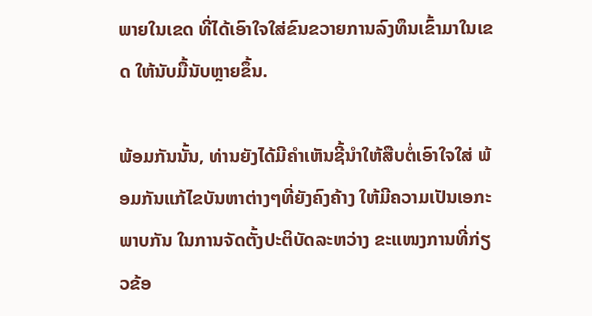ພາຍໃນເຂດ ທີ່ໄດ້ເອົາໃຈໃສ່ຂົນຂວາຍການລົງທຶນເຂົ້າມາໃນເຂດ ໃຫ້ນັບມື້ນັບຫຼາຍຂຶ້ນ.

ພ້ອມກັນນັ້ນ, ທ່ານຍັງໄດ້ມີຄຳເຫັນຊີ້ນຳໃຫ້ສືບຕໍ່ເອົາໃຈໃສ່ ພ້ອມກັນແກ້ໄຂບັນຫາຕ່າງໆທີ່ຍັງຄົງຄ້າງ ໃຫ້ມີຄວາມເປັນເອກະພາບກັນ ໃນການຈັດຕັ້ງປະຕິບັດລະຫວ່າງ ຂະແໜງການທີ່ກ່ຽວຂ້ອ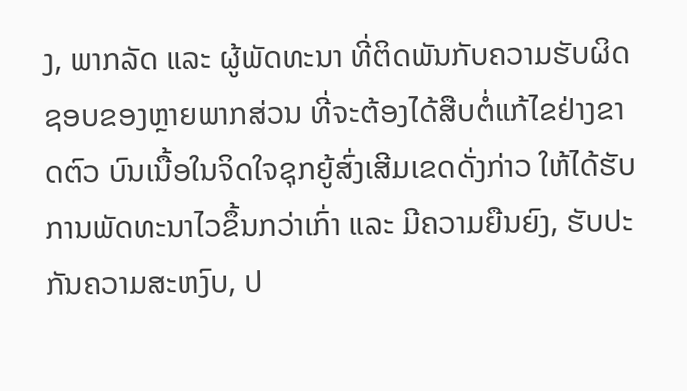ງ, ພາກລັດ ແລະ ຜູ້ພັດທະນາ ທີ່ຕິດພັນກັບຄວາມຮັບຜິດຊອບຂອງຫຼາຍພາກສ່ວນ ທີ່ຈະຕ້ອງໄດ້ສືບຕໍ່ແກ້ໄຂຢ່າງຂາດຕົວ ບົນເນື້ອໃນຈິດໃຈຊຸກຍູ້ສົ່ງເສີມເຂດດັ່ງກ່າວ ໃຫ້ໄດ້ຮັບການພັດທະນາໄວຂຶ້ນກວ່າເກົ່າ ແລະ ມີຄວາມຍືນຍົງ, ຮັບປະກັນຄວາມສະຫງົບ, ປ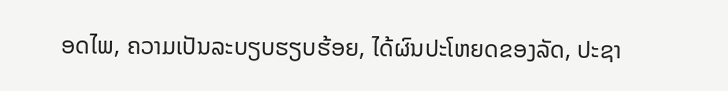ອດໄພ, ຄວາມເປັນລະບຽບຮຽບຮ້ອຍ, ໄດ້ຜົນປະໂຫຍດຂອງລັດ, ປະຊາ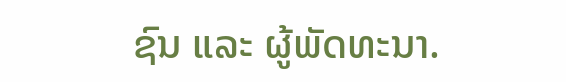ຊົນ ແລະ ຜູ້ພັດທະນາ.